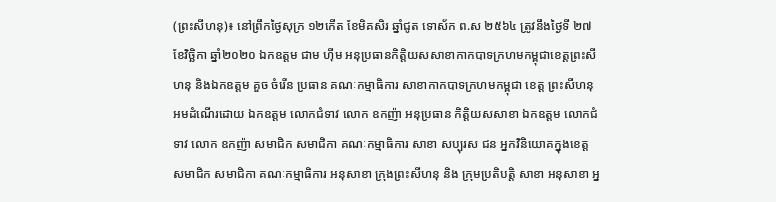(ព្រះសីហនុ)៖ នៅព្រឹកថ្ងៃសុក្រ ១២កើត ខែមិគសិរ ឆ្នាំជូត ទោស័ក ព.ស ២៥៦៤ ត្រូវនឹងថ្ងៃទី ២៧ ខែវិច្ឆិកា ឆ្នាំ២០២០ ឯកឧត្ដម ជាម ហ៊ីម អនុប្រធានកិត្តិយសសាខាកាកបាទក្រហមកម្ពុជាខេត្តព្រះសីហនុ និងឯកឧត្ដម គួច ចំរើន ប្រធាន គណៈកម្មាធិការ សាខាកាកបាទក្រហមកម្ពុជា ខេត្ត ព្រះសីហនុ អមដំណើរដោយ ឯកឧត្តម លោកជំទាវ លោក ឧកញ៉ា អនុប្រធាន កិត្តិយសសាខា ឯកឧត្តម លោកជំទាវ លោក ឧកញ៉ា សមាជិក សមាជិកា គណៈកម្មាធិការ សាខា សប្បុរស ជន អ្នកវិនិយោគក្នុងខេត្ត សមាជិក សមាជិកា គណៈកម្មាធិការ អនុសាខា ក្រុងព្រះសីហនុ និង ក្រុមប្រតិបត្តិ សាខា អនុសាខា អ្ន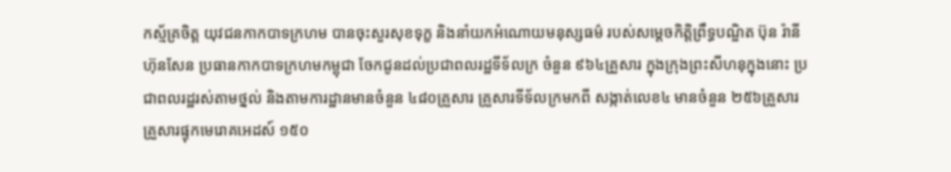កស្ម័គ្រចិត្ត យុវជនកាកបាទក្រហម បានចុះសួរសុខទុក្ខ និងនាំយកអំណោយមនុស្សធម៌ របស់សម្តេចកិត្តិព្រឹទ្ធបណ្ឌិត ប៊ុន រ៉ានី ហ៊ុនសែន ប្រធានកាកបាទក្រហមកម្ពុជា ចែកជូនដល់ប្រជាពលរដ្ឋទីទ័លក្រ ចំនួន ៩៦៤គ្រួសារ ក្នុងក្រុងព្រះសីហនុក្នុងនោះ ប្រជាពលរដ្ឋរស់តាមថ្នល់ និងតាមការដ្ឋានមានចំនួន ៤៨០គ្រួសារ គ្រួសារទីទ័លក្រមកពី សង្កាត់លេខ៤ មានចំនួន ២៥៦គ្រួសារ គ្រួសារផ្ទុកមេរោគអេដស៍ ១៥០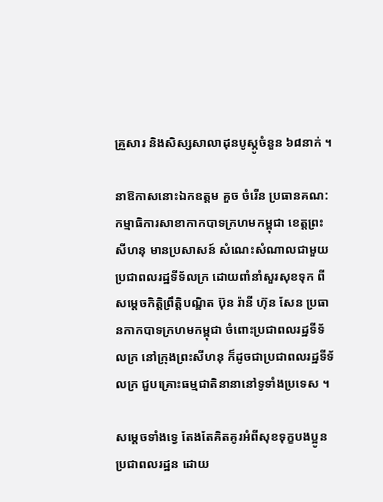គ្រួសារ និងសិស្សសាលាដុនបូស្កូចំនួន ៦៨នាក់ ។

នាឱកាសនោះឯកឧត្តម គួច ចំរើន ប្រធានគណ:កម្មាធិការសាខាកាកបាទក្រហមកម្ពុជា ខេត្តព្រះសីហនុ មានប្រសាសន៍ សំណេះសំណាលជាមួយប្រជាពលរដ្ឋទីទ័លក្រ ដោយពាំនាំសួរសុខទុក ពីសម្តេចកិត្តិព្រឹត្តិបណ្ឌិត ប៊ុន រ៉ានី ហ៊ុន សែន ប្រធានកាកបាទក្រហមកម្ពុជា ចំពោះប្រជាពលរដ្ឋទីទ័លក្រ នៅក្រុងព្រះសីហនុ ក៏ដូចជាប្រជាពលរដ្ឋទីទ័លក្រ ជួបគ្រោះធម្មជាតិនានានៅទូទាំងប្រទេស ។

សម្តេចទាំងទ្វេ តែងតែគិតគូរអំពីសុខទុក្ខបងប្អូនប្រជាពលរដ្ឋន ដោយ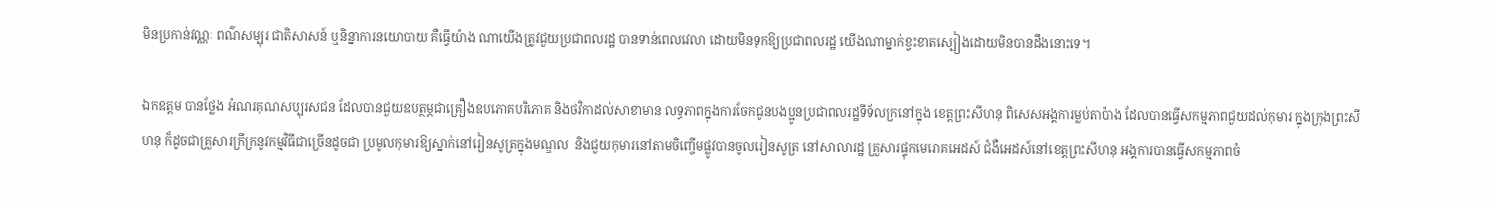មិនប្រកាន់វណ្ណៈ ពណ៌សម្បុរ ជាតិសាសន៍ ឬនិន្នាការនយោបាយ គឺធ្វើយ៉ាង ណាយើងត្រូវជួយប្រជាពលរដ្ឋ បានទាន់ពេលវេលា ដោយមិនទុកឱ្យប្រជាពលរដ្ឋ យើងណាម្នាក់ខ្វះខាតស្បៀងដោយមិនបានដឹងនោះទេ។

ឯកឧត្តម បានថ្លែង អំណរគុណសប្បុរសជន ដែលបានជួយឧបត្ថម្ភជាគ្រឿងឧបភោគបរិភោគ និងថវិកាដល់សាខាមាន លទ្ធភាពក្នុងការចែកជូនបងប្អូនប្រជាពលរដ្ឋទីទ័លក្រនៅក្នុង ខេត្តព្រះសីហនុ ពិសេសអង្គការម្លប់តាប៉ាង ដែលបានធ្វើសកម្មភាពជួយដល់កុមារ ក្នុងក្រុងព្រះសីហនុ ក៏ដូចជាគ្រួសារក្រីក្រនូវកម្មវិធីជាច្រើនដូចជា ប្រមូលកុមារឱ្យស្នាក់នៅរៀនសូត្រក្នុងមណ្ឌល  និងជួយកុមារនៅតាមចិញ្ចើមផ្លូវបានចូលរៀនសូត្រ នៅសាលារដ្ឋ គ្រួសារផ្ទុកមេរោគអេដស៍ ជំងឺអេដស៍នៅខេត្តព្រះសីហនុ អង្គការបានធ្វើសកម្មភាពចំ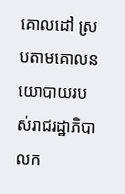គោលដៅ ស្របតាមគោលនយោបាយរបស់រាជរដ្ឋាភិបាលក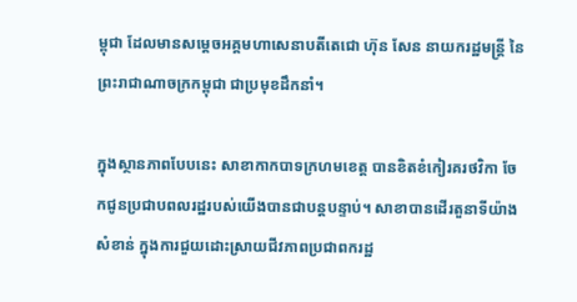ម្ពុជា ដែលមានសម្តេចអគ្គមហាសេនាបតីតេជោ ហ៊ុន សែន នាយករដ្ឋមន្ត្រី នៃព្រះរាជាណាចក្រកម្ពុជា ជាប្រមុខដឹកនាំ។

ក្នុងស្ថានភាពបែបនេះ សាខាកាកបាទក្រហមខេត្ត បានខិតខំកៀរគរថវិកា ចែកជូនប្រជាបពលរដ្ឋរបស់យើងបានជាបន្តបន្ទាប់។ សាខាបានដើរតួនាទីយ៉ាងសំខាន់ ក្នុងការជួយដោះស្រាយជីវភាពប្រជាពករដ្ឋ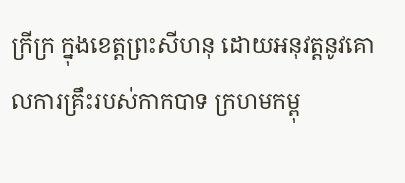ក្រីក្រ ក្នុងខេត្តព្រះសីហនុ ដោយអនុវត្តនូវគោលការគ្រឹះរបស់កាកបាទ ក្រហមកម្ពុ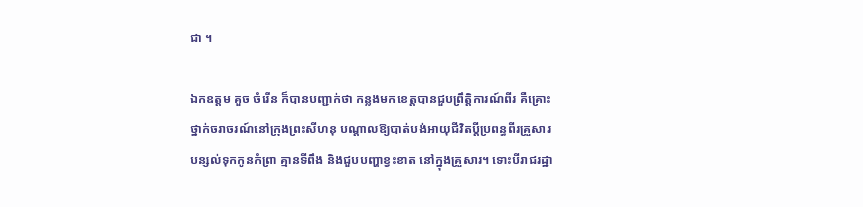ជា ។

ឯកឧត្តម គួច ចំរើន ក៏បានបញ្ជាក់ថា កន្លងមកខេត្តបានជួបព្រឹត្តិការណ៍ពីរ គឺគ្រោះថ្នាក់ចរាចរណ៍នៅក្រុងព្រះសីហនុ បណ្តាលឱ្យបាត់បង់អាយុជីវិតប្តីប្រពន្ធពីរគ្រួសារ បន្សល់ទុកកូនកំព្រា គ្មានទីពឹង និងជួបបញ្ហាខ្វះខាត នៅក្នុងគ្រួសារ។ ទោះបីរាជរដ្ឋា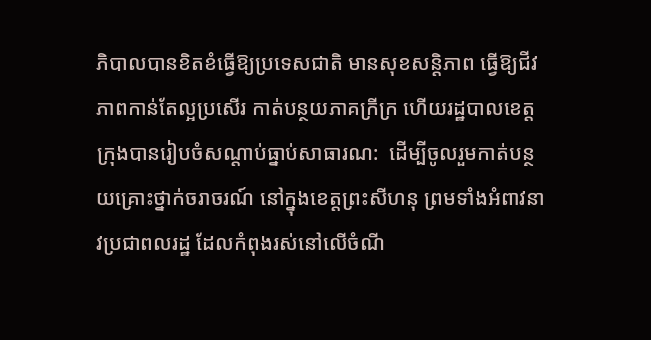ភិបាលបានខិតខំធ្វើឱ្យប្រទេសជាតិ មានសុខសន្តិភាព ធ្វើឱ្យជីវភាពកាន់តែល្អប្រសើរ កាត់បន្ថយភាគក្រីក្រ ហើយរដ្ឋបាលខេត្តក្រុងបានរៀបចំសណ្តាប់ធ្នាប់សាធារណ:  ដើម្បីចូលរួមកាត់បន្ថយគ្រោះថ្នាក់ចរាចរណ៍ នៅក្នុងខេត្តព្រះសីហនុ ព្រមទាំងអំពាវនាវប្រជាពលរដ្ឋ ដែលកំពុងរស់នៅលើចំណី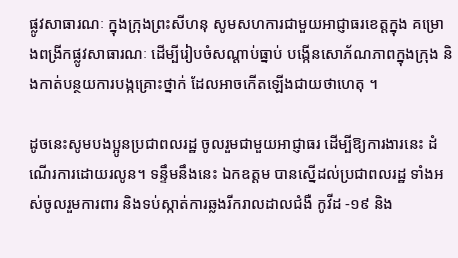ផ្លូវសាធារណៈ ក្នុងក្រុងព្រះសីហនុ សូមសហការជាមួយអាជ្ញាធរខេត្តក្នុង គម្រោងពង្រីកផ្លូវសាធារណៈ ដើម្បីរៀបចំសណ្តាប់ធ្នាប់ បង្កើនសោភ័ណភាពក្នុងក្រុង និងកាត់បន្ថយការបង្កគ្រោះថ្នាក់ ដែលអាចកើតឡើងជាយថាហេតុ ។

ដូចនេះសូមបងប្អូនប្រជាពលរដ្ឋ ចូលរួមជាមួយអាជ្ញាធរ ដើម្បីឱ្យការងារនេះ ដំណើរការដោយរលូន។ ទន្ទឹមនឹងនេះ ឯកឧត្តម បានស្នើដល់ប្រជាពលរដ្ឋ ទាំងអស់ចូលរួមការពារ និងទប់ស្កាត់ការឆ្លងរីករាលដាលជំងឺ កូវីដ -១៩ និង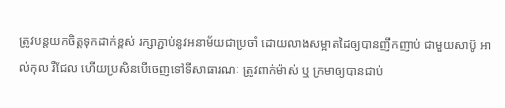ត្រូវបន្តយកចិត្តទុកដាក់ខ្ពស់ រក្សាភ្ជាប់នូវអនាម័យជាប្រចាំ ដោយលាងសម្អាតដៃឲ្យបានញឹកញាប់ ជាមួយសាប៊ូ អាល់កុល រឺជែល ហើយប្រសិនបើចេញទៅទីសាធារណៈ ត្រូវពាក់ម៉ាស់ ឬ ក្រមាឲ្យបានជាប់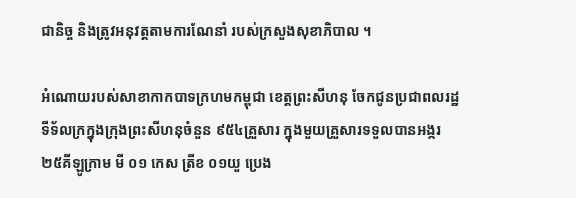ជានិច្ច និងត្រូវអនុវត្តតាមការណែនាំ របស់ក្រសួងសុខាភិបាល ។

អំណោយរបស់សាខាកាកបាទក្រហមកម្ពុជា ខេត្តព្រះសីហនុ ចែកជូនប្រជាពលរដ្ឋទីទ័លក្រក្នុងក្រុងព្រះសីហនុចំនួន ៩៥៤គ្រួសារ ក្នុងមួយគ្រួសារទទួលបានអង្ករ ២៥គីឡូក្រាម មី ០១ កេស ត្រីខ ០១យួ ប្រេង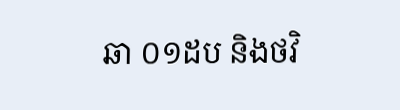ឆា ០១ដប និងថវិ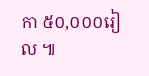កា ៥០,០០០រៀល ៕